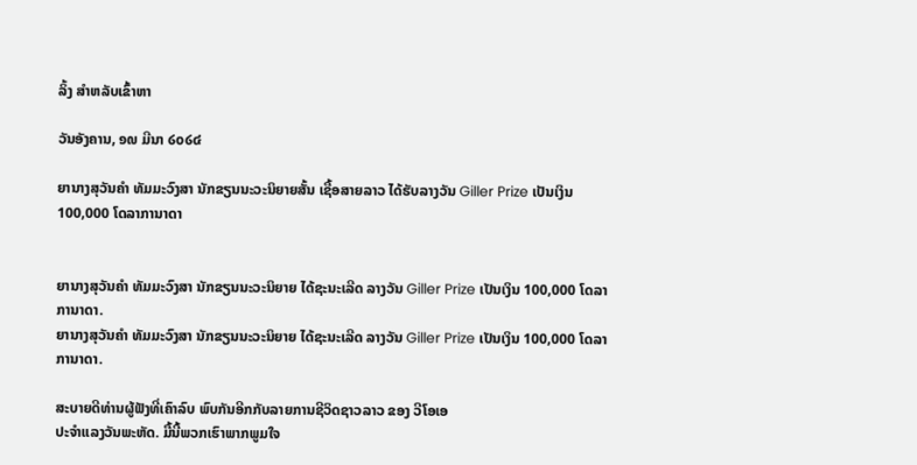ລິ້ງ ສຳຫລັບເຂົ້າຫາ

ວັນອັງຄານ, ໑໙ ມີນາ ໒໐໒໔

ຍານາງສຸວັນຄຳ ທັມມະວົງສາ ນັກຂຽນນະວະນິຍາຍສັ້ນ ເຊື້ອສາຍລາວ ໄດ້ຮັບລາງວັນ Giller Prize ເປັນເງິນ 100,000 ໂດລາການາດາ


ຍານາງສຸວັນຄຳ ທັມມະວົງສາ ນັກຂຽນນະວະນິຍາຍ ໄດ້ຊະນະເລີດ ລາງວັນ Giller Prize ເປັນເງິນ 100,000 ໂດລາການາດາ.
ຍານາງສຸວັນຄຳ ທັມມະວົງສາ ນັກຂຽນນະວະນິຍາຍ ໄດ້ຊະນະເລີດ ລາງວັນ Giller Prize ເປັນເງິນ 100,000 ໂດລາການາດາ.

ສະບາຍດີທ່ານຜູ້ຟັງທີ່ເຄົາລົບ ພົບກັນອີກກັບລາຍການຊີວິດຊາວລາວ ຂອງ ວີໂອເອ
ປະຈຳແລງວັນພະຫັດ. ມື້ນີ້ພວກເຮົາພາກພູມໃຈ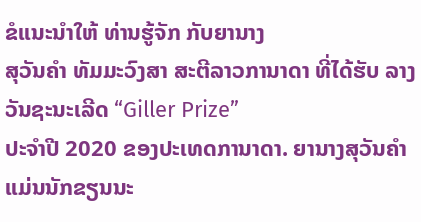ຂໍແນະນໍາໃຫ້ ທ່ານຮູ້ຈັກ ກັບຍານາງ
ສຸວັນຄຳ ທັມມະວົງສາ ສະຕີລາວການາດາ ທີ່ໄດ້ຮັບ ລາງວັນຊະນະເລີດ “Giller Prize”
ປະຈຳປີ 2020 ຂອງປະເທດການາດາ. ຍານາງສຸວັນຄຳ ແມ່ນນັກຂຽນນະ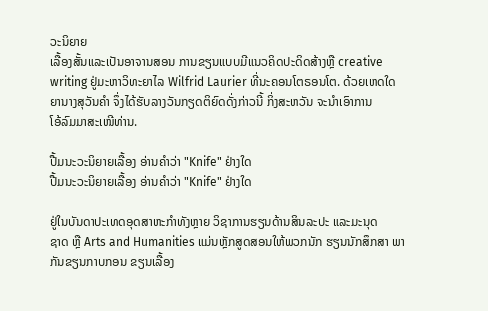ວະນິຍາຍ
ເລື້ອງສັ້ນແລະເປັນອາຈານສອນ ການຂຽນແບບມີແນວຄິດປະດິດສ້າງຫຼື creative
writing ຢູ່ມະຫາວິທະຍາໄລ Wilfrid Laurier ທີ່ນະຄອນໂຕຣອນໂຕ. ດ້ວຍເຫດໃດ
ຍານາງສຸວັນຄຳ ຈຶ່ງໄດ້ຮັບລາງວັນກຽດຕິຍົດດັ່ງກ່າວນີ້ ກິ່ງສະຫວັນ ຈະນຳເອົາການ
ໂອ້ລົມມາສະເໜີທ່ານ.

ປື້ມນະວະນິຍາຍເລື້ອງ ອ່ານຄຳວ່າ "Knife" ຢ່າງໃດ
ປື້ມນະວະນິຍາຍເລື້ອງ ອ່ານຄຳວ່າ "Knife" ຢ່າງໃດ

ຢູ່ໃນບັນດາປະເທດອຸດສາຫະກຳທັງຫຼາຍ ວິຊາການຮຽນດ້ານສິນລະປະ ແລະມະນຸດ
ຊາດ ຫຼື Arts and Humanities ແມ່ນຫຼັກສູດສອນໃຫ້ພວກນັກ ຮຽນນັກສຶກສາ ພາ
ກັນຂຽນກາບກອນ ຂຽນເລື້ອງ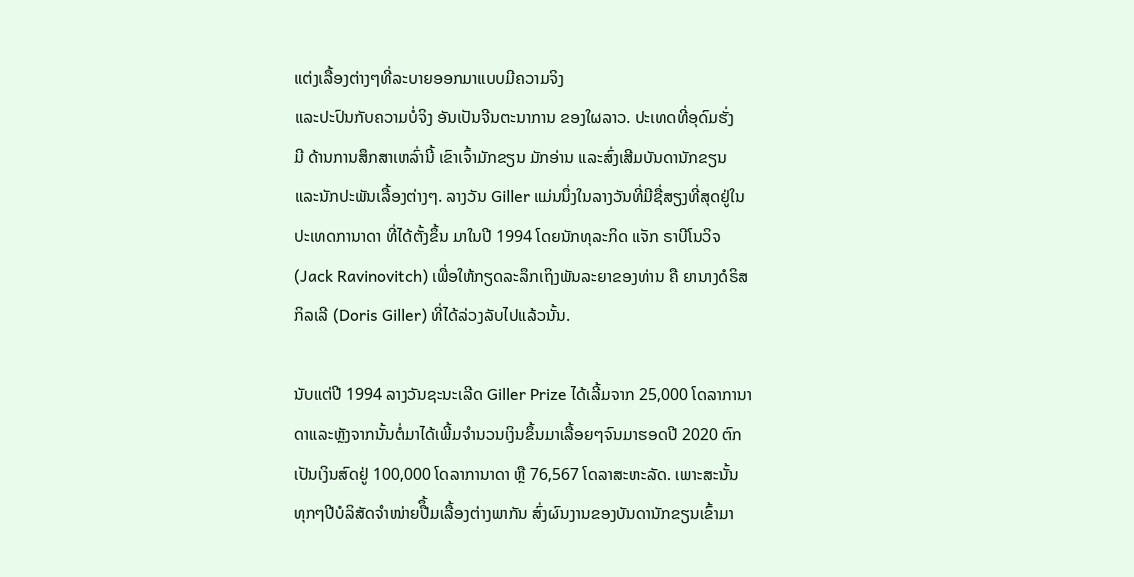ແຕ່ງເລື້ອງຕ່າງໆທີ່ລະບາຍອອກມາແບບມີຄວາມຈິງ
ແລະປະປົນກັບຄວາມບໍ່ຈິງ ອັນເປັນຈີນຕະນາການ ຂອງໃຜລາວ. ປະເທດທີ່ອຸດົມຮັ່ງ
ມີ ດ້ານການສຶກສາເຫລົ່ານີ້ ເຂົາເຈົ້າມັກຂຽນ ມັກອ່ານ ແລະສົ່ງເສີມບັນດານັກຂຽນ
ແລະນັກປະພັນເລື້ອງຕ່າງໆ. ລາງວັນ Giller ແມ່ນນຶ່ງໃນລາງວັນທີ່ມີຊື່ສຽງທີ່ສຸດຢູ່ໃນ
ປະເທດການາດາ ທີ່ໄດ້ຕັ້ງຂຶ້ນ ມາໃນປີ 1994 ໂດຍນັກທຸລະກິດ ແຈັກ ຣາບີໂນວິຈ
(Jack Ravinovitch) ເພື່ອໃຫ້ກຽດລະລຶກເຖິງພັນລະຍາຂອງທ່ານ ຄື ຍານາງດໍຣິສ
ກິລເລີ (Doris Giller) ທີ່ໄດ້ລ່ວງລັບໄປແລ້ວນັ້ນ.

ນັບແຕ່ປີ 1994 ລາງວັນຊະນະເລີດ Giller Prize ໄດ້ເລີ້ມຈາກ 25,000 ໂດລາການາ
ດາແລະຫຼັງຈາກນັ້ນຕໍ່ມາໄດ້ເພີ້ມຈຳນວນເງິນຂຶ້ນມາເລື້ອຍໆຈົນມາຮອດປີ 2020 ຕົກ
ເປັນເງິນສົດຢູ່ 100,000 ໂດລາການາດາ ຫຼື 76,567 ໂດລາສະຫະລັດ. ເພາະສະນັ້ນ
ທຸກໆປີບໍລິສັດຈຳໜ່າຍປືຶ້ມເລື້ອງຕ່າງພາກັນ ສົ່ງຜົນງານຂອງບັນດານັກຂຽນເຂົ້າມາ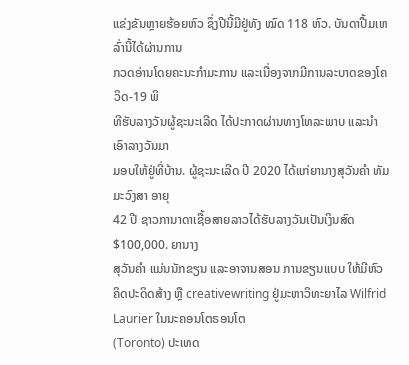ແຂ່ງຂັນຫຼາຍຮ້ອຍຫົວ ຊຶ່ງປີນີ້ມີຢູ່ທັງ ໝົດ 118 ຫົວ. ບັນດາປື້ມເຫລົ່ານີ້ໄດ້ຜ່ານການ
ກວດອ່ານໂດຍຄະນະກຳມະການ ແລະເນື່ອງຈາກມີການລະບາດຂອງໂຄວິດ-19 ພິ
ທີຮັບລາງວັນຜູ້ຊະນະເລີດ ໄດ້ປະກາດຜ່ານທາງໂທລະພາບ ແລະນຳເອົາລາງວັນມາ
ມອບໃຫ້ຢູ່ທີ່ບ້ານ. ຜູ້ຊະນະເລີດ ປີ 2020 ໄດ້ແກ່ຍານາງສຸວັນຄຳ ທັມມະວົງສາ ອາຍຸ
42 ປີ ຊາວການາດາເຊື້ອສາຍລາວໄດ້ຮັບລາງວັນເປັນເງິນສົດ $100,000. ຍານາງ
ສຸວັນຄຳ ແມ່ນນັກຂຽນ ແລະອາຈານສອນ ການຂຽນແບບ ໃຫ້ມີຫົວ ຄິດປະດິດສ້າງ ຫຼື creativewriting ຢູ່ມະຫາວິທະຍາໄລ Wilfrid Laurier ໃນນະຄອນໂຕຣອນໂຕ
(Toronto) ປະເທດ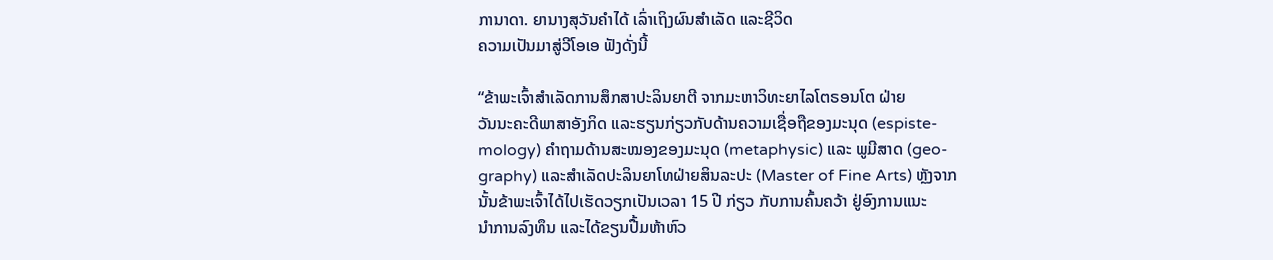ການາດາ. ຍານາງສຸວັນຄຳໄດ້ ເລົ່າເຖິງຜົນສຳເລັດ ແລະຊີວິດ
ຄວາມເປັນມາສູ່ວີໂອເອ ຟັງດັ່ງນີ້

“ຂ້າພະເຈົ້າສຳເລັດການສຶກສາປະລິນຍາຕີ ຈາກມະຫາວິທະຍາໄລໂຕຣອນໂຕ ຝ່າຍ
ວັນນະຄະດີພາສາອັງກິດ ແລະຮຽນກ່ຽວກັບດ້ານຄວາມເຊື່ອຖືຂອງມະນຸດ (espiste-
mology) ຄຳຖາມດ້ານສະໝອງຂອງມະນຸດ (metaphysic) ແລະ ພູມີສາດ (geo-
graphy) ແລະສຳເລັດປະລິນຍາໂທຝ່າຍສິນລະປະ (Master of Fine Arts) ຫຼັງຈາກ
ນັ້ນຂ້າພະເຈົ້າໄດ້ໄປເຮັດວຽກເປັນເວລາ 15 ປີ ກ່ຽວ ກັບການຄົ້ນຄວ້າ ຢູ່ອົງການແນະ
ນໍາການລົງທຶນ ແລະໄດ້ຂຽນປື້ມຫ້າຫົວ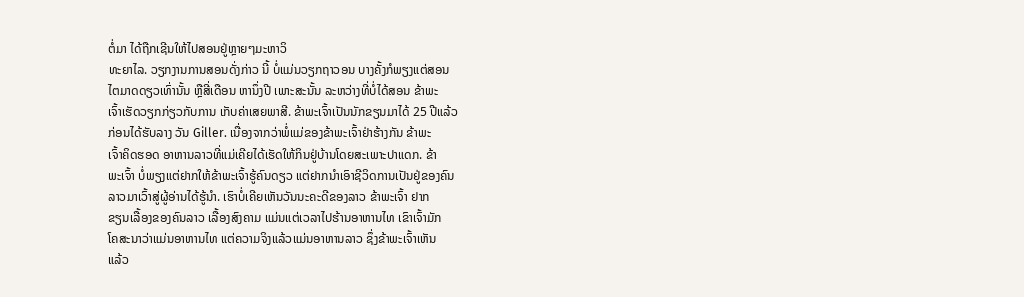ຕໍ່ມາ ໄດ້ຖືກເຊີນໃຫ້ໄປສອນຢູ່ຫຼາຍໆມະຫາວິ
ທະຍາໄລ. ວຽກງານການສອນດັ່ງກ່າວ ນີ້ ບໍ່ແມ່ນວຽກຖາວອນ ບາງຄັ້ງກໍພຽງແຕ່ສອນ
ໄຕມາດດຽວເທົ່ານັ້ນ ຫຼືສີ່ເດືອນ ຫານຶ່ງປີ ເພາະສະນັ້ນ ລະຫວ່າງທີ່ບໍ່ໄດ້ສອນ ຂ້າພະ
ເຈົ້າເຮັດວຽກກ່ຽວກັບການ ເກັບຄ່າເສຍພາສີ. ຂ້າພະເຈົ້າເປັນນັກຂຽນມາໄດ້ 25 ປີແລ້ວ
ກ່ອນໄດ້ຮັບລາງ ວັນ Giller. ເນື່ອງຈາກວ່າພໍ່ແມ່ຂອງຂ້າພະເຈົ້າຢ່າຮ້າງກັນ ຂ້າພະ
ເຈົ້າຄິດຮອດ ອາຫານລາວທີ່ແມ່ເຄີຍໄດ້ເຮັດໃຫ້ກິນຢູ່ບ້ານໂດຍສະເພາະປາແດກ. ຂ້າ
ພະເຈົ້າ ບໍ່ພຽງແຕ່ຢາກໃຫ້ຂ້າພະເຈົ້າຮູ້ຄົນດຽວ ແຕ່ຢາກນຳເອົາຊີວິດການເປັນຢູ່ຂອງຄົນ
ລາວມາເວົ້າສູ່ຜູ້ອ່ານໄດ້ຮູ້ນໍາ. ເຮົາບໍ່ເຄີຍເຫັນວັນນະຄະດີຂອງລາວ ຂ້າພະເຈົ້າ ຢາກ
ຂຽນເລື້ອງຂອງຄົນລາວ ເລື້ອງສົງຄາມ ແມ່ນແຕ່ເວລາໄປຮ້ານອາຫານໄທ ເຂົາເຈົ້າມັກ
ໂຄສະນາວ່າແມ່ນອາຫານໄທ ແຕ່ຄວາມຈິງແລ້ວແມ່ນອາຫານລາວ ຊຶ່ງຂ້າພະເຈົ້າເຫັນ
ແລ້ວ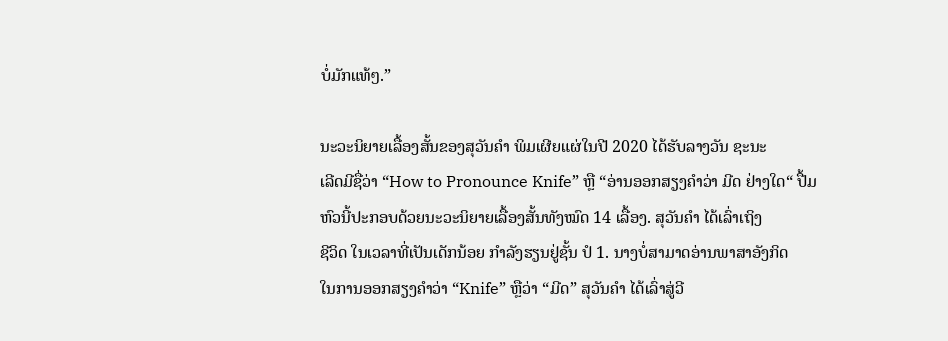ບໍ່ມັກແທ້ໆ.”

ນະວະນິຍາຍເລື້ອງສັ້ນຂອງສຸວັນຄຳ ພິມເຜີຍແຜ່ໃນປີ 2020 ໄດ້ຮັບລາງວັນ ຊະນະ
ເລີດມີຊື່ວ່າ “How to Pronounce Knife” ຫຼື “ອ່ານອອກສຽງຄຳວ່າ ມີດ ຢ່າງໃດ“ ປື້ມ
ຫົວນີ້ປະກອບດ້ວຍນະວະນິຍາຍເລື້ອງສັ້ນທັງໝົດ 14 ເລື້ອງ. ສຸວັນຄຳ ໄດ້ເລົ່າເຖິງ
ຊີວິດ ໃນເວລາທີ່ເປັນເດັກນ້ອຍ ກຳລັງຮຽນຢູ່ຊັ້ນ ປໍ 1. ນາງບໍ່ສາມາດອ່ານພາສາອັງກິດ
ໃນການອອກສຽງຄຳວ່າ “Knife” ຫຼືວ່າ “ມີດ” ສຸວັນຄໍາ ໄດ້ເລົ່າສູ່ວີ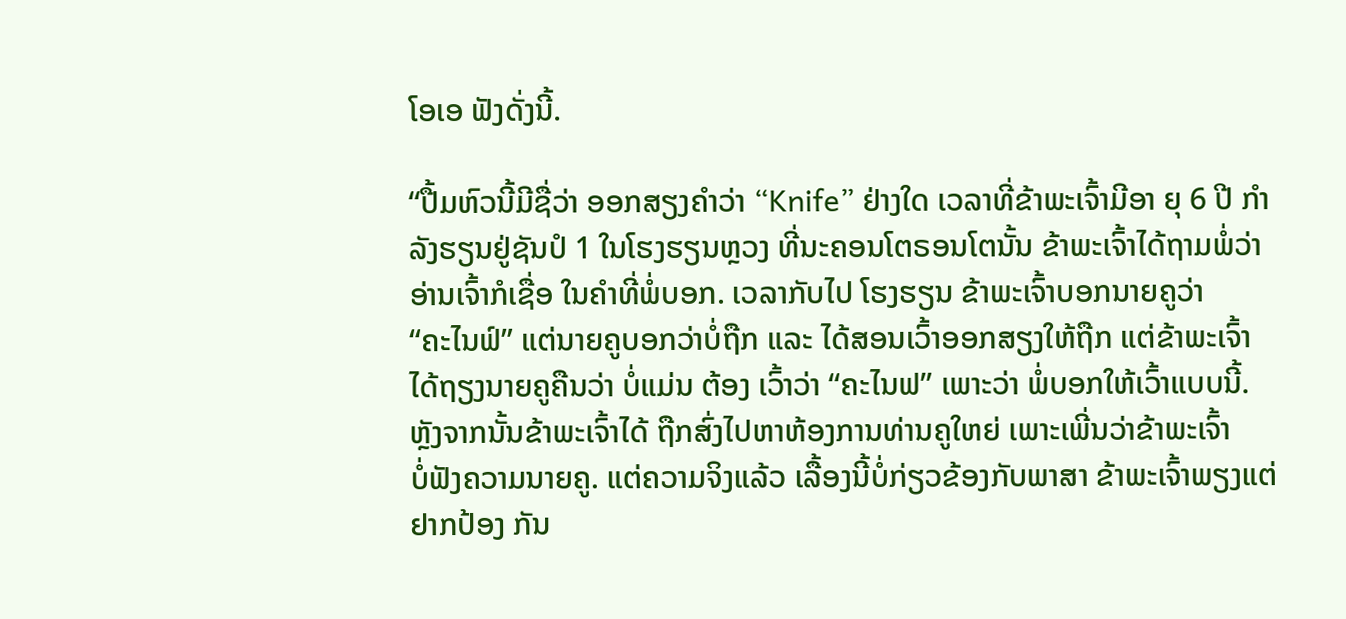ໂອເອ ຟັງດັ່ງນີ້.

“ປື້ມຫົວນີ້ມີຊື່ວ່າ ອອກສຽງຄຳວ່າ “Knife” ຢ່າງໃດ ເວລາທີ່ຂ້າພະເຈົ້າມີອາ ຍຸ 6 ປີ ກຳ
ລັງຮຽນຢູ່ຊັນປໍ 1 ໃນໂຮງຮຽນຫຼວງ ທີ່ນະຄອນໂຕຣອນໂຕນັ້ນ ຂ້າພະເຈົ້າໄດ້ຖາມພໍ່ວ່າ
ອ່ານເຈົ້າກໍເຊື່ອ ໃນຄຳທີ່ພໍ່ບອກ. ເວລາກັບໄປ ໂຮງຮຽນ ຂ້າພະເຈົ້າບອກນາຍຄູວ່າ
“ຄະໄນຟ໌” ແຕ່ນາຍຄູບອກວ່າບໍ່ຖືກ ແລະ ໄດ້ສອນເວົ້າອອກສຽງໃຫ້ຖືກ ແຕ່ຂ້າພະເຈົ້າ
ໄດ້ຖຽງນາຍຄູຄືນວ່າ ບໍ່ແມ່ນ ຕ້ອງ ເວົ້າວ່າ “ຄະໄນຟ” ເພາະວ່າ ພໍ່ບອກໃຫ້ເວົ້າແບບນີ້.
ຫຼັງຈາກນັ້ນຂ້າພະເຈົ້າໄດ້ ຖືກສົ່ງໄປຫາຫ້ອງການທ່ານຄູໃຫຍ່ ເພາະເພີ່ນວ່າຂ້າພະເຈົ້າ
ບໍ່ຟັງຄວາມນາຍຄູ. ແຕ່ຄວາມຈິງແລ້ວ ເລື້ອງນີ້ບໍ່ກ່ຽວຂ້ອງກັບພາສາ ຂ້າພະເຈົ້າພຽງແຕ່
ຢາກປ້ອງ ກັນ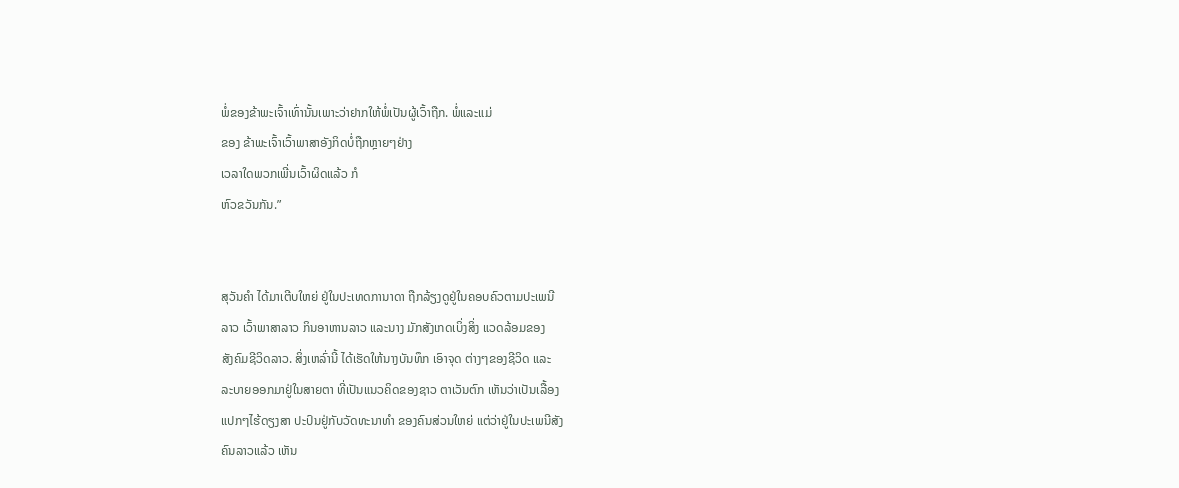ພໍ່ຂອງຂ້າພະເຈົ້າເທົ່ານັ້ນເພາະວ່າຢາກໃຫ້ພໍ່ເປັນຜູ້ເວົ້າຖືກ. ພໍ່ແລະແມ່
ຂອງ ຂ້າພະເຈົ້າເວົ້າພາສາອັງກິດບໍ່ຖືກຫຼາຍໆຢ່າງ
ເວລາໃດພວກເພີ່ນເວົ້າຜິດແລ້ວ ກໍ
ຫົວຂວັນກັນ.”


ສຸວັນຄຳ ໄດ້ມາເຕີບໃຫຍ່ ຢູ່ໃນປະເທດການາດາ ຖືກລ້ຽງດູຢູ່ໃນຄອບຄົວຕາມປະເພນີ
ລາວ ເວົ້າພາສາລາວ ກິນອາຫານລາວ ແລະນາງ ມັກສັງເກດເບິ່ງສິ່ງ ແວດລ້ອມຂອງ
ສັງຄົມຊີວິດລາວ. ສິ່ງເຫລົ່ານີ້ ໄດ້ເຮັດໃຫ້ນາງບັນທຶກ ເອົາຈຸດ ຕ່າງໆຂອງຊີວິດ ແລະ
ລະບາຍອອກມາຢູ່ໃນສາຍຕາ ທີ່ເປັນແນວຄິດຂອງຊາວ ຕາເວັນຕົກ ເຫັນວ່າເປັນເລື້ອງ
ແປກໆໄຮ້ດຽງສາ ປະປົນຢູ່ກັບວັດທະນາທຳ ຂອງຄົນສ່ວນໃຫຍ່ ແຕ່ວ່າຢູ່ໃນປະເພນີສັງ
ຄົນລາວແລ້ວ ເຫັນ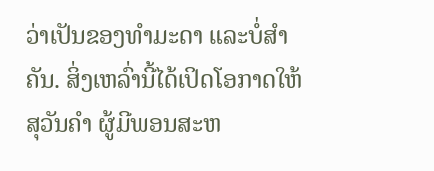ວ່າເປັນຂອງທຳມະດາ ແລະບໍ່ສຳຄັນ. ສິ່ງເຫລົ່ານີ້ໄດ້ເປິດໂອກາດໃຫ້
ສຸວັນຄຳ ຜູ້ມີພອນສະຫ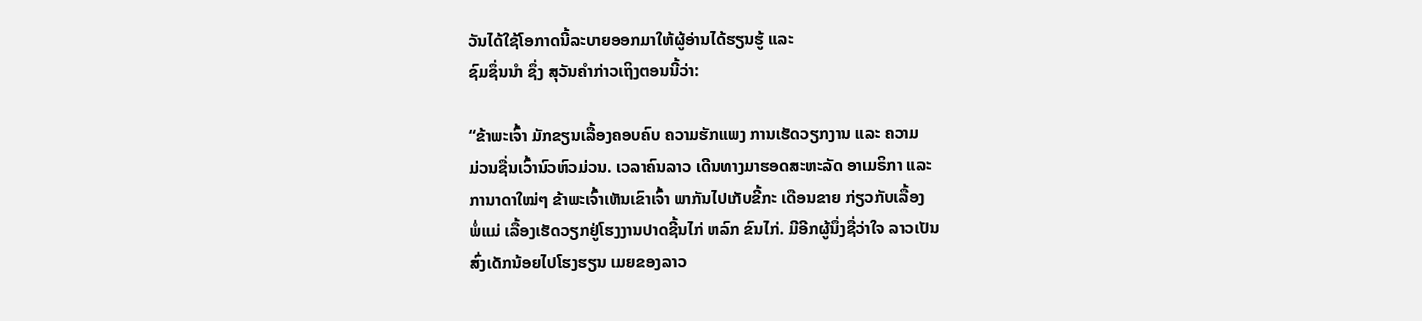ວັນໄດ້ໃຊ້ໂອກາດນີ້ລະບາຍອອກມາໃຫ້ຜູ້ອ່ານໄດ້ຮຽນຮູ້ ແລະ
ຊົມຊຶ່ນນໍາ ຊຶ່ງ ສຸວັນຄຳກ່າວເຖິງຕອນນີ້ວ່າ:

“ຂ້າພະເຈົ້າ ມັກຂຽນເລື້ອງຄອບຄົບ ຄວາມຮັກແພງ ການເຮັດວຽກງານ ແລະ ຄວາມ
ມ່ວນຊື່ນເວົ້ານົວຫົວມ່ວນ. ເວລາຄົນລາວ ເດີນທາງມາຮອດສະຫະລັດ ອາເມຣິກາ ແລະ
ການາດາໃໝ່ໆ ຂ້າພະເຈົ້າເຫັນເຂົາເຈົ້າ ພາກັນໄປເກັບຂີ້ກະ ເດືອນຂາຍ ກ່ຽວກັບເລື້ອງ
ພໍ່ແມ່ ເລື້ອງເຮັດວຽກຢູ່ໂຮງງານປາດຊີ້ນໄກ່ ຫລົກ ຂົນໄກ່. ມີອີກຜູ້ນຶ່ງຊື່ວ່າໃຈ ລາວເປັນ
ສົ່ງເດັກນ້ອຍໄປໂຮງຮຽນ ເມຍຂອງລາວ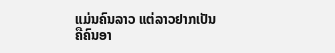ແມ່ນຄົນລາວ ແຕ່ລາວຢາກເປັນ
ຄືຄົນອາ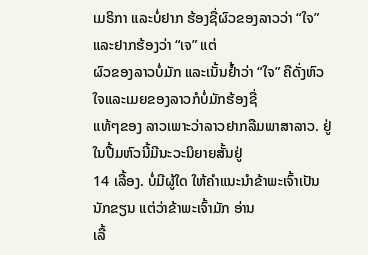ເມຣິກາ ແລະບໍ່ຢາກ ຮ້ອງຊື່ຜົວຂອງລາວວ່າ “ໃຈ” ແລະຢາກຮ້ອງວ່າ “ເຈ” ແຕ່
ຜົວຂອງລາວບໍ່ມັກ ແລະເນັ້ນຢໍ້າວ່າ “ໃຈ” ຄືດັ່ງຫົວໃຈແລະເມຍຂອງລາວກໍບໍ່ມັກຮ້ອງຊື່
ແທ້ໆຂອງ ລາວເພາະວ່າລາວຢາກລືມພາສາລາວ. ຢູ່ໃນປື້ມຫົວນີ້ມີນະວະນິຍາຍສັ້ນຢູ່
14 ເລື້ອງ. ບໍ່ມີຜູ້ໃດ ໃຫ້ຄຳແນະນຳຂ້າພະເຈົ້າເປັນນັກຂຽນ ແຕ່ວ່າຂ້າພະເຈົ້າມັກ ອ່ານ
ເລື້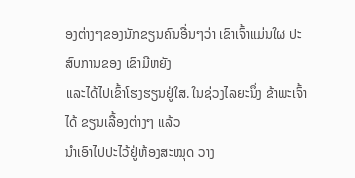ອງຕ່າງໆຂອງນັກຂຽນຄົນອື່ນໆວ່າ ເຂົາເຈົ້າແມ່ນໃຜ ປະສົບການຂອງ ເຂົາມີຫຍັງ
ແລະໄດ້ໄປເຂົ້າໂຮງຮຽນຢູ່ໃສ. ໃນຊ່ວງໄລຍະນຶ່ງ ຂ້າພະເຈົ້າໄດ້ ຂຽນເລື້ອງຕ່າງໆ ແລ້ວ
ນຳເອົາໄປປະໄວ້ຢູ່ຫ້ອງສະໝຸດ ວາງ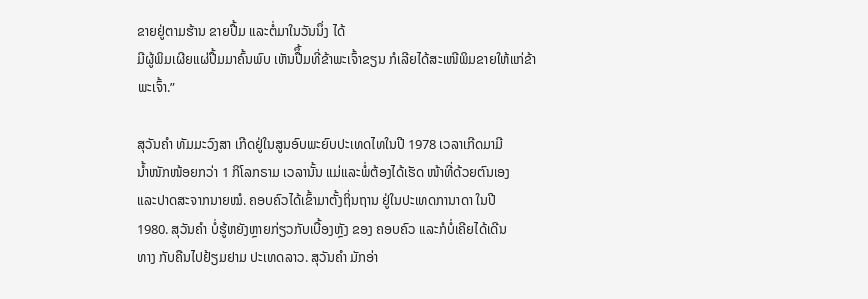ຂາຍຢູ່ຕາມຮ້ານ ຂາຍປື້ມ ແລະຕໍ່ມາໃນວັນນຶ່ງ ໄດ້
ມີຜູ້ພິມເຜີຍແຜ່ປື້ມມາຄົ້ນພົບ ເຫັນປືຶ້ມທີ່ຂ້າພະເຈົ້າຂຽນ ກໍເລີຍໄດ້ສະເໜີພິມຂາຍໃຫ້ແກ່ຂ້າພະເຈົ້າ.”

ສຸວັນຄຳ ທັມມະວົງສາ ເກີດຢູ່ໃນສູນອົບພະຍົບປະເທດໄທໃນປີ 1978 ເວລາເກີດມາມີ
ນໍ້າໜັກໜ້ອຍກວ່າ 1 ກິໂລກຣາມ ເວລານັ້ນ ແມ່ແລະພໍ່ຕ້ອງໄດ້ເຮັດ ໜ້າທີ່ດ້ວຍຕົນເອງ
ແລະປາດສະຈາກນາຍໝໍ. ຄອບຄົວໄດ້ເຂົ້າມາຕັ້ງຖິ່ນຖານ ຢູ່ໃນປະເທດການາດາ ໃນປີ
1980. ສຸວັນຄໍາ ບໍ່ຮູ້ຫຍັງຫຼາຍກ່ຽວກັບເບື້ອງຫຼັງ ຂອງ ຄອບຄົວ ແລະກໍບໍ່ເຄີຍໄດ້ເດີນ
ທາງ ກັບຄືນໄປຢ້ຽມຢາມ ປະເທດລາວ. ສຸວັນຄຳ ມັກອ່າ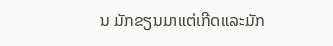ນ ມັກຂຽນມາແຕ່ເກີດແລະມັກ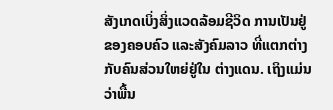ສັງເກດເບິ່ງສິ່ງແວດລ້ອມຊີວິດ ການເປັນຢູ່ຂອງຄອບຄົວ ແລະສັງຄົມລາວ ທີ່ແຕກຕ່າງ
ກັບຄົນສ່ວນໃຫຍ່ຢູ່ໃນ ຕ່າງແດນ. ເຖິງແມ່ນວ່າພື້ນ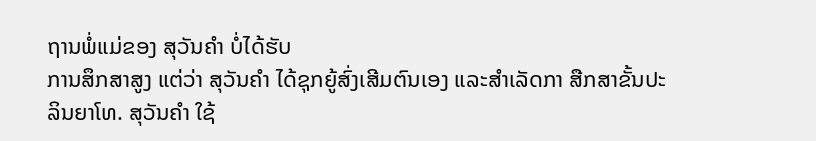ຖານພໍ່ແມ່ຂອງ ສຸວັນຄຳ ບໍ່ໄດ້ຮັບ
ການສຶກສາສູງ ແຕ່ວ່າ ສຸວັນຄຳ ໄດ້ຊຸກຍູ້ສົ່ງເສີມຕົນເອງ ແລະສຳເລັດກາ ສືກສາຂັ້ນປະ
ລິນຍາໂທ. ສຸວັນຄໍາ ໃຊ້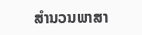ສໍານວນພາສາ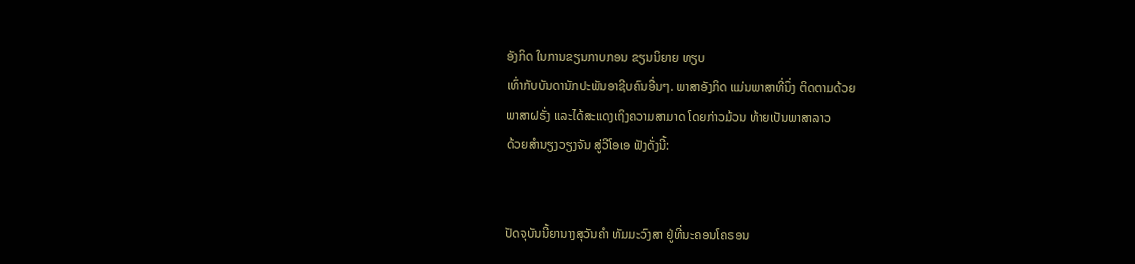ອັງກິດ ໃນການຂຽນກາບກອນ ຂຽນນິຍາຍ ທຽບ
ເທົ່າກັບບັນດານັກປະພັນອາຊີບຄົນອື່ນໆ. ພາສາອັງກິດ ແມ່ນພາສາທີ່ນຶ່ງ ຕິດຕາມດ້ວຍ
ພາສາຝຣັ່ງ ແລະໄດ້ສະແດງເຖິງຄວາມສາມາດ ໂດຍກ່າວມ້ວນ ທ້າຍເປັນພາສາລາວ
ດ້ວຍສຳນຽງວຽງຈັນ ສູ່ວີໂອເອ ຟັງດັ່ງນີ້:


ປັດຈຸບັນນີ້ຍານາງສຸວັນຄຳ ທັມມະວົງສາ ຢູ່ທີ່ນະຄອນໂຄຣອນ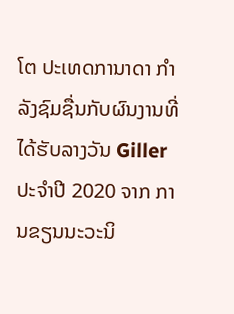ໂຕ ປະເທດການາດາ ກຳ
ລັງຊົມຊື່ນກັບຜົນງານທີ່ໄດ້ຮັບລາງວັນ Giller ປະຈຳປີ 2020 ຈາກ ການຂຽນນະວະນິ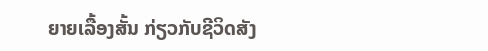ຍາຍເລື້ອງສັ້ນ ກ່ຽວກັບຊີວິດສັງ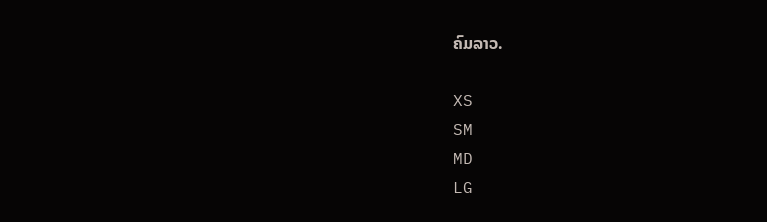ຄົມລາວ.

XS
SM
MD
LG